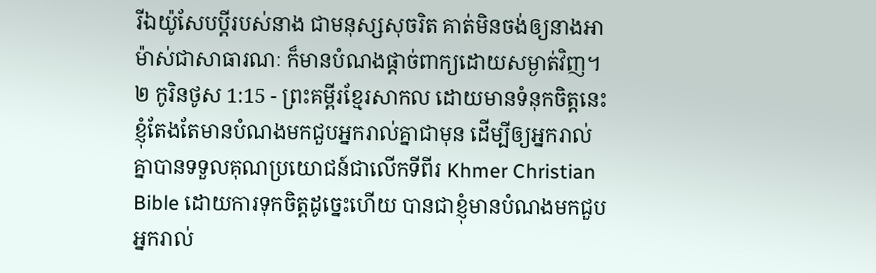រីឯយ៉ូសែបប្ដីរបស់នាង ជាមនុស្សសុចរិត គាត់មិនចង់ឲ្យនាងអាម៉ាស់ជាសាធារណៈ ក៏មានបំណងផ្ដាច់ពាក្យដោយសម្ងាត់វិញ។
២ កូរិនថូស 1:15 - ព្រះគម្ពីរខ្មែរសាកល ដោយមានទំនុកចិត្តនេះ ខ្ញុំតែងតែមានបំណងមកជួបអ្នករាល់គ្នាជាមុន ដើម្បីឲ្យអ្នករាល់គ្នាបានទទួលគុណប្រយោជន៍ជាលើកទីពីរ Khmer Christian Bible ដោយការទុកចិត្ដដូច្នេះហើយ បានជាខ្ញុំមានបំណងមកជួបអ្នករាល់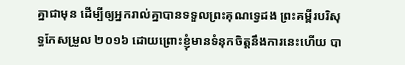គ្នាជាមុន ដើម្បីឲ្យអ្នករាល់គ្នាបានទទួលព្រះគុណទ្វេដង ព្រះគម្ពីរបរិសុទ្ធកែសម្រួល ២០១៦ ដោយព្រោះខ្ញុំមានទំនុកចិត្តនឹងការនេះហើយ បា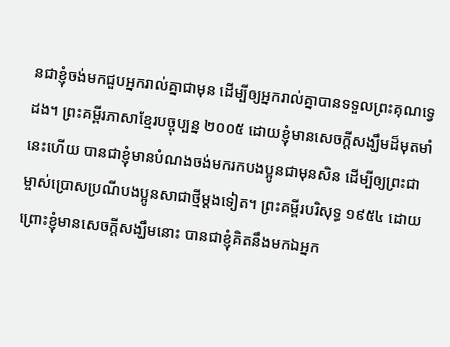នជាខ្ញុំចង់មកជួបអ្នករាល់គ្នាជាមុន ដើម្បីឲ្យអ្នករាល់គ្នាបានទទួលព្រះគុណទ្វេដង។ ព្រះគម្ពីរភាសាខ្មែរបច្ចុប្បន្ន ២០០៥ ដោយខ្ញុំមានសេចក្ដីសង្ឃឹមដ៏មុតមាំនេះហើយ បានជាខ្ញុំមានបំណងចង់មករកបងប្អូនជាមុនសិន ដើម្បីឲ្យព្រះជាម្ចាស់ប្រោសប្រណីបងប្អូនសាជាថ្មីម្ដងទៀត។ ព្រះគម្ពីរបរិសុទ្ធ ១៩៥៤ ដោយព្រោះខ្ញុំមានសេចក្ដីសង្ឃឹមនោះ បានជាខ្ញុំគិតនឹងមកឯអ្នក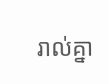រាល់គ្នា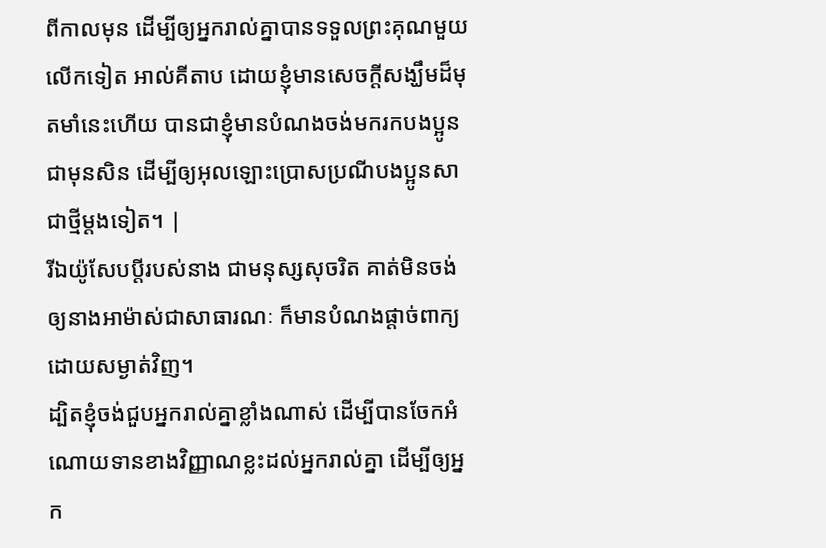ពីកាលមុន ដើម្បីឲ្យអ្នករាល់គ្នាបានទទួលព្រះគុណមួយលើកទៀត អាល់គីតាប ដោយខ្ញុំមានសេចក្ដីសង្ឃឹមដ៏មុតមាំនេះហើយ បានជាខ្ញុំមានបំណងចង់មករកបងប្អូនជាមុនសិន ដើម្បីឲ្យអុលឡោះប្រោសប្រណីបងប្អូនសាជាថ្មីម្ដងទៀត។ |
រីឯយ៉ូសែបប្ដីរបស់នាង ជាមនុស្សសុចរិត គាត់មិនចង់ឲ្យនាងអាម៉ាស់ជាសាធារណៈ ក៏មានបំណងផ្ដាច់ពាក្យដោយសម្ងាត់វិញ។
ដ្បិតខ្ញុំចង់ជួបអ្នករាល់គ្នាខ្លាំងណាស់ ដើម្បីបានចែកអំណោយទានខាងវិញ្ញាណខ្លះដល់អ្នករាល់គ្នា ដើម្បីឲ្យអ្នក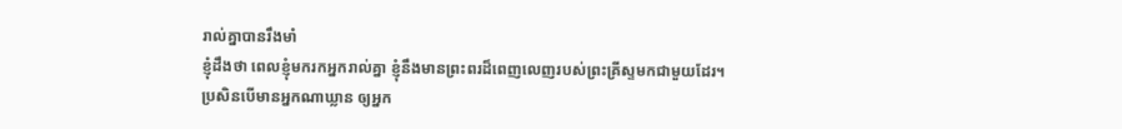រាល់គ្នាបានរឹងមាំ
ខ្ញុំដឹងថា ពេលខ្ញុំមករកអ្នករាល់គ្នា ខ្ញុំនឹងមានព្រះពរដ៏ពេញលេញរបស់ព្រះគ្រីស្ទមកជាមួយដែរ។
ប្រសិនបើមានអ្នកណាឃ្លាន ឲ្យអ្នក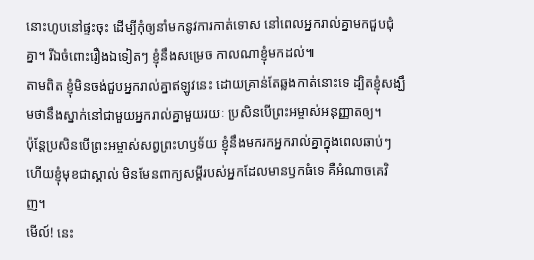នោះហូបនៅផ្ទះចុះ ដើម្បីកុំឲ្យនាំមកនូវការកាត់ទោស នៅពេលអ្នករាល់គ្នាមកជួបជុំគ្នា។ រីឯចំពោះរឿងឯទៀតៗ ខ្ញុំនឹងសម្រេច កាលណាខ្ញុំមកដល់៕
តាមពិត ខ្ញុំមិនចង់ជួបអ្នករាល់គ្នាឥឡូវនេះ ដោយគ្រាន់តែឆ្លងកាត់នោះទេ ដ្បិតខ្ញុំសង្ឃឹមថានឹងស្នាក់នៅជាមួយអ្នករាល់គ្នាមួយរយៈ ប្រសិនបើព្រះអម្ចាស់អនុញ្ញាតឲ្យ។
ប៉ុន្តែប្រសិនបើព្រះអម្ចាស់សព្វព្រះហឫទ័យ ខ្ញុំនឹងមករកអ្នករាល់គ្នាក្នុងពេលឆាប់ៗ ហើយខ្ញុំមុខជាស្គាល់ មិនមែនពាក្យសម្ដីរបស់អ្នកដែលមានឫកធំទេ គឺអំណាចគេវិញ។
មើល៍! នេះ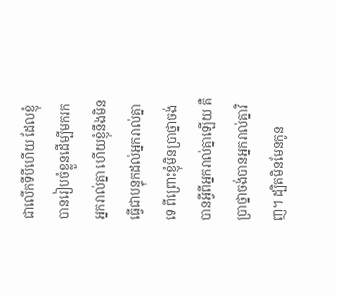ជាលើកទីបីហើយ ដែលខ្ញុំបានរៀបចំខ្លួនដើម្បីមករកអ្នករាល់គ្នា ហើយខ្ញុំនឹងមិនធ្វើជាបន្ទុកដល់អ្នករាល់គ្នាទេ ពីព្រោះខ្ញុំមិនប្រាថ្នាចង់បានអ្វីពីអ្នករាល់គ្នាឡើយ គឺប្រាថ្នាចង់បានអ្នករាល់គ្នាវិញ។ ដ្បិតមិនមែនកូន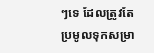ៗទេ ដែលត្រូវតែប្រមូលទុកសម្រា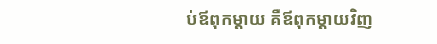ប់ឪពុកម្ដាយ គឺឪពុកម្ដាយវិញ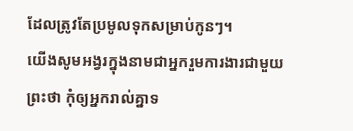ដែលត្រូវតែប្រមូលទុកសម្រាប់កូនៗ។
យើងសូមអង្វរក្នុងនាមជាអ្នករួមការងារជាមួយព្រះថា កុំឲ្យអ្នករាល់គ្នាទ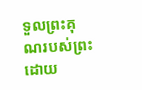ទួលព្រះគុណរបស់ព្រះដោយ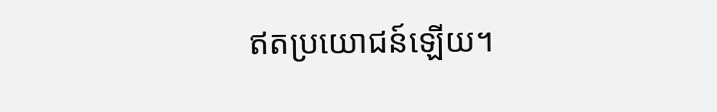ឥតប្រយោជន៍ឡើយ។